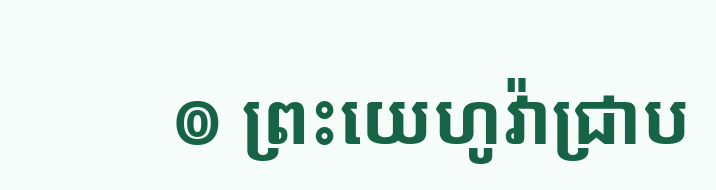៙ ព្រះយេហូវ៉ាជ្រាប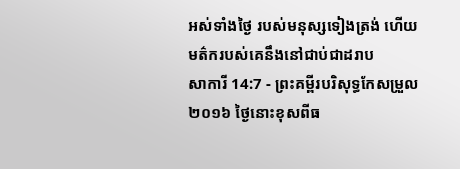អស់ទាំងថ្ងៃ របស់មនុស្សទៀងត្រង់ ហើយមត៌ករបស់គេនឹងនៅជាប់ជាដរាប
សាការី 14:7 - ព្រះគម្ពីរបរិសុទ្ធកែសម្រួល ២០១៦ ថ្ងៃនោះខុសពីធ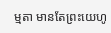ម្មតា មានតែព្រះយេហូ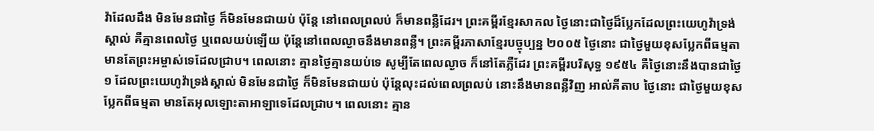វ៉ាដែលដឹង មិនមែនជាថ្ងៃ ក៏មិនមែនជាយប់ ប៉ុន្តែ នៅពេលព្រលប់ ក៏មានពន្លឺដែរ។ ព្រះគម្ពីរខ្មែរសាកល ថ្ងៃនោះជាថ្ងៃដ៏ប្លែកដែលព្រះយេហូវ៉ាទ្រង់ស្គាល់ គឺគ្មានពេលថ្ងៃ ឬពេលយប់ឡើយ ប៉ុន្តែនៅពេលល្ងាចនឹងមានពន្លឺ។ ព្រះគម្ពីរភាសាខ្មែរបច្ចុប្បន្ន ២០០៥ ថ្ងៃនោះ ជាថ្ងៃមួយខុសប្លែកពីធម្មតា មានតែព្រះអម្ចាស់ទេដែលជ្រាប។ ពេលនោះ គ្មានថ្ងៃគ្មានយប់ទេ សូម្បីតែពេលល្ងាច ក៏នៅតែភ្លឺដែរ ព្រះគម្ពីរបរិសុទ្ធ ១៩៥៤ គឺថ្ងៃនោះនឹងបានជាថ្ងៃ១ ដែលព្រះយេហូវ៉ាទ្រង់ស្គាល់ មិនមែនជាថ្ងៃ ក៏មិនមែនជាយប់ ប៉ុន្តែលុះដល់ពេលព្រលប់ នោះនឹងមានពន្លឺវិញ អាល់គីតាប ថ្ងៃនោះ ជាថ្ងៃមួយខុសប្លែកពីធម្មតា មានតែអុលឡោះតាអាឡាទេដែលជ្រាប។ ពេលនោះ គ្មាន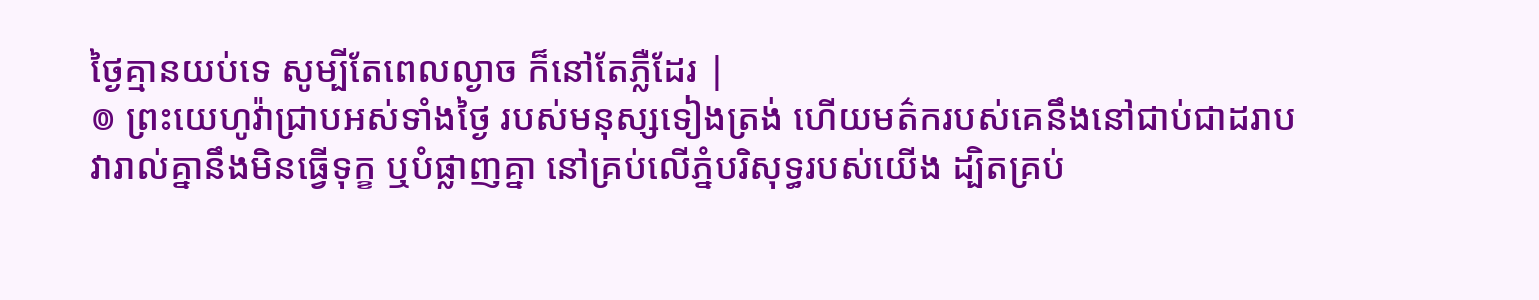ថ្ងៃគ្មានយប់ទេ សូម្បីតែពេលល្ងាច ក៏នៅតែភ្លឺដែរ |
៙ ព្រះយេហូវ៉ាជ្រាបអស់ទាំងថ្ងៃ របស់មនុស្សទៀងត្រង់ ហើយមត៌ករបស់គេនឹងនៅជាប់ជាដរាប
វារាល់គ្នានឹងមិនធ្វើទុក្ខ ឬបំផ្លាញគ្នា នៅគ្រប់លើភ្នំបរិសុទ្ធរបស់យើង ដ្បិតគ្រប់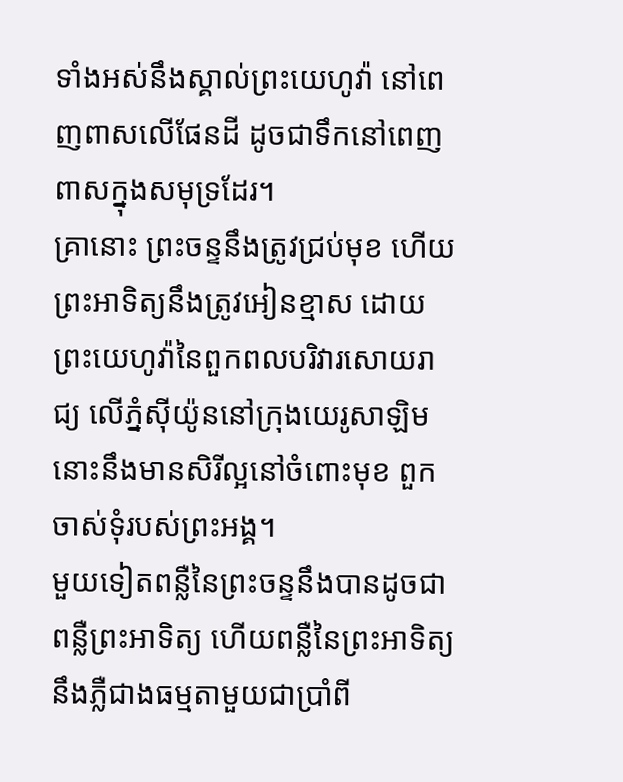ទាំងអស់នឹងស្គាល់ព្រះយេហូវ៉ា នៅពេញពាសលើផែនដី ដូចជាទឹកនៅពេញពាសក្នុងសមុទ្រដែរ។
គ្រានោះ ព្រះចន្ទនឹងត្រូវជ្រប់មុខ ហើយព្រះអាទិត្យនឹងត្រូវអៀនខ្មាស ដោយព្រះយេហូវ៉ានៃពួកពលបរិវារសោយរាជ្យ លើភ្នំស៊ីយ៉ូននៅក្រុងយេរូសាឡិម នោះនឹងមានសិរីល្អនៅចំពោះមុខ ពួកចាស់ទុំរបស់ព្រះអង្គ។
មួយទៀតពន្លឺនៃព្រះចន្ទនឹងបានដូចជាពន្លឺព្រះអាទិត្យ ហើយពន្លឺនៃព្រះអាទិត្យនឹងភ្លឺជាងធម្មតាមួយជាប្រាំពី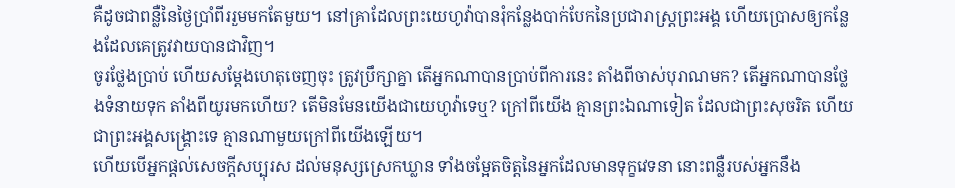គឺដូចជាពន្លឺនៃថ្ងៃប្រាំពីររួមមកតែមួយ។ នៅគ្រាដែលព្រះយេហូវ៉ាបានរុំកន្លែងបាក់បែកនៃប្រជារាស្ត្រព្រះអង្គ ហើយប្រោសឲ្យកន្លែងដែលគេត្រូវវាយបានជាវិញ។
ចូរថ្លែងប្រាប់ ហើយសម្ដែងហេតុចេញចុះ ត្រូវប្រឹក្សាគ្នា តើអ្នកណាបានប្រាប់ពីការនេះ តាំងពីចាស់បុរាណមក? តើអ្នកណាបានថ្លែងទំនាយទុក តាំងពីយូរមកហើយ? តើមិនមែនយើងជាយេហូវ៉ាទេឬ? ក្រៅពីយើង គ្មានព្រះឯណាទៀត ដែលជាព្រះសុចរិត ហើយជាព្រះអង្គសង្គ្រោះទេ គ្មានណាមួយក្រៅពីយើងឡើយ។
ហើយបើអ្នកផ្តល់សេចក្ដីសប្បុរស ដល់មនុស្សស្រេកឃ្លាន ទាំងចម្អែតចិត្តនៃអ្នកដែលមានទុក្ខវេទនា នោះពន្លឺរបស់អ្នកនឹង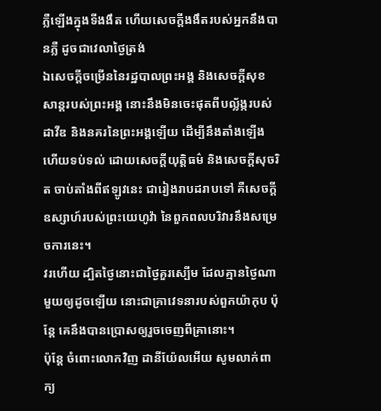ភ្លឺឡើងក្នុងទីងងឹត ហើយសេចក្ដីងងឹតរបស់អ្នកនឹងបានភ្លឺ ដូចជាវេលាថ្ងៃត្រង់
ឯសេចក្ដីចម្រើននៃរដ្ឋបាលព្រះអង្គ និងសេចក្ដីសុខសាន្តរបស់ព្រះអង្គ នោះនឹងមិនចេះផុតពីបល្ល័ង្ករបស់ដាវីឌ និងនគរនៃព្រះអង្គឡើយ ដើម្បីនឹងតាំងឡើង ហើយទប់ទល់ ដោយសេចក្ដីយុត្តិធម៌ និងសេចក្ដីសុចរិត ចាប់តាំងពីឥឡូវនេះ ជារៀងរាបដរាបទៅ គឺសេចក្ដីឧស្សាហ៍របស់ព្រះយេហូវ៉ា នៃពួកពលបរិវារនឹងសម្រេចការនេះ។
វរហើយ ដ្បិតថ្ងៃនោះជាថ្ងៃគួរស្បើម ដែលគ្មានថ្ងៃណាមួយឲ្យដូចឡើយ នោះជាគ្រាវេទនារបស់ពួកយ៉ាកុប ប៉ុន្តែ គេនឹងបានប្រោសឲ្យរួចចេញពីគ្រានោះ។
ប៉ុន្ដែ ចំពោះលោកវិញ ដានីយ៉ែលអើយ សូមលាក់ពាក្យ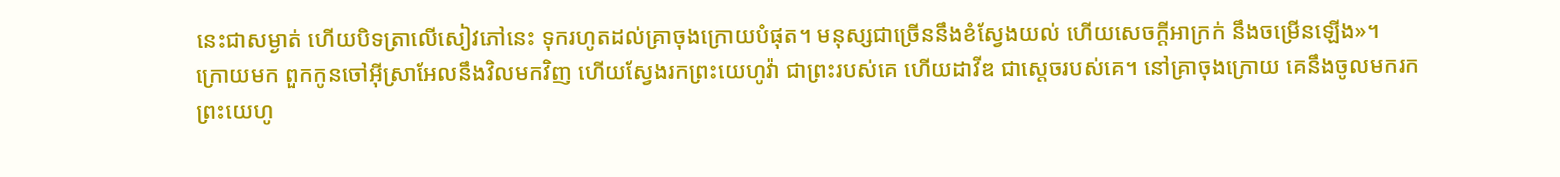នេះជាសម្ងាត់ ហើយបិទត្រាលើសៀវភៅនេះ ទុករហូតដល់គ្រាចុងក្រោយបំផុត។ មនុស្សជាច្រើននឹងខំស្វែងយល់ ហើយសេចក្ដីអាក្រក់ នឹងចម្រើនឡើង»។
ក្រោយមក ពួកកូនចៅអ៊ីស្រាអែលនឹងវិលមកវិញ ហើយស្វែងរកព្រះយេហូវ៉ា ជាព្រះរបស់គេ ហើយដាវីឌ ជាស្តេចរបស់គេ។ នៅគ្រាចុងក្រោយ គេនឹងចូលមករកព្រះយេហូ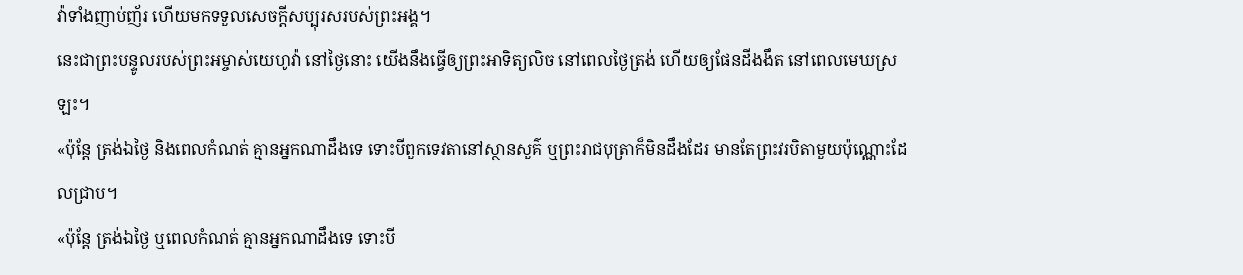វ៉ាទាំងញាប់ញ័រ ហើយមកទទួលសេចក្ដីសប្បុរសរបស់ព្រះអង្គ។
នេះជាព្រះបន្ទូលរបស់ព្រះអម្ចាស់យេហូវ៉ា នៅថ្ងៃនោះ យើងនឹងធ្វើឲ្យព្រះអាទិត្យលិច នៅពេលថ្ងៃត្រង់ ហើយឲ្យផែនដីងងឹត នៅពេលមេឃស្រឡះ។
«ប៉ុន្តែ ត្រង់ឯថ្ងៃ និងពេលកំណត់ គ្មានអ្នកណាដឹងទេ ទោះបីពួកទេវតានៅស្ថានសួគ៌ ឬព្រះរាជបុត្រាក៏មិនដឹងដែរ មានតែព្រះវរបិតាមួយប៉ុណ្ណោះដែលជ្រាប។
«ប៉ុន្តែ ត្រង់ឯថ្ងៃ ឬពេលកំណត់ គ្មានអ្នកណាដឹងទេ ទោះបី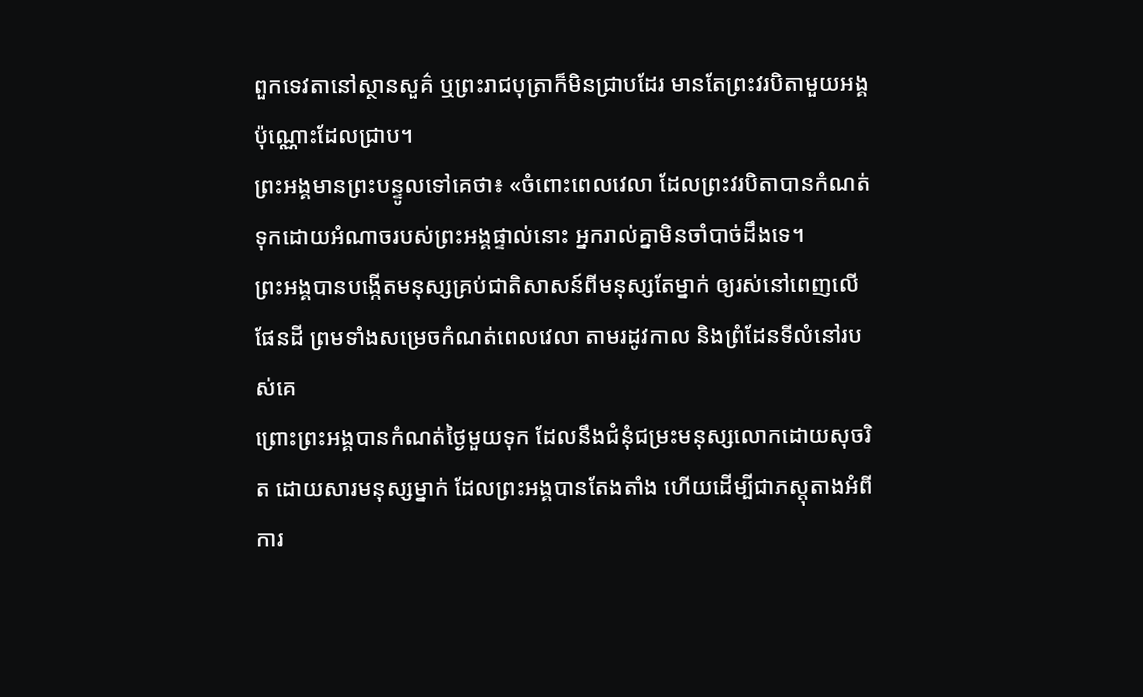ពួកទេវតានៅស្ថានសួគ៌ ឬព្រះរាជបុត្រាក៏មិនជ្រាបដែរ មានតែព្រះវរបិតាមួយអង្គប៉ុណ្ណោះដែលជ្រាប។
ព្រះអង្គមានព្រះបន្ទូលទៅគេថា៖ «ចំពោះពេលវេលា ដែលព្រះវរបិតាបានកំណត់ទុកដោយអំណាចរបស់ព្រះអង្គផ្ទាល់នោះ អ្នករាល់គ្នាមិនចាំបាច់ដឹងទេ។
ព្រះអង្គបានបង្កើតមនុស្សគ្រប់ជាតិសាសន៍ពីមនុស្សតែម្នាក់ ឲ្យរស់នៅពេញលើផែនដី ព្រមទាំងសម្រេចកំណត់ពេលវេលា តាមរដូវកាល និងព្រំដែនទីលំនៅរបស់គេ
ព្រោះព្រះអង្គបានកំណត់ថ្ងៃមួយទុក ដែលនឹងជំនុំជម្រះមនុស្សលោកដោយសុចរិត ដោយសារមនុស្សម្នាក់ ដែលព្រះអង្គបានតែងតាំង ហើយដើម្បីជាភស្ដុតាងអំពីការ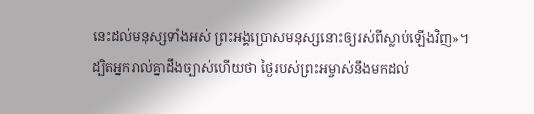នេះដល់មនុស្សទាំងអស់ ព្រះអង្គប្រោសមនុស្សនោះឲ្យរស់ពីស្លាប់ឡើងវិញ»។
ដ្បិតអ្នករាល់គ្នាដឹងច្បាស់ហើយថា ថ្ងៃរបស់ព្រះអម្ចាស់នឹងមកដល់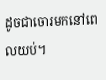ដូចជាចោរមកនៅពេលយប់។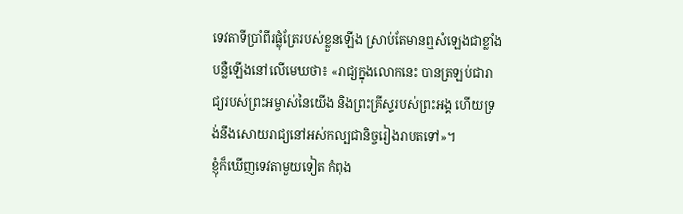ទេវតាទីប្រាំពីរផ្លុំត្រែរបស់ខ្លួនឡើង ស្រាប់តែមានឮសំឡេងជាខ្លាំងបន្លឺឡើងនៅលើមេឃថា៖ «រាជ្យក្នុងលោកនេះ បានត្រឡប់ជារាជ្យរបស់ព្រះអម្ចាស់នៃយើង និងព្រះគ្រីស្ទរបស់ព្រះអង្គ ហើយទ្រង់នឹងសោយរាជ្យនៅអស់កល្បជានិច្ចរៀងរាបតទៅ»។
ខ្ញុំក៏ឃើញទេវតាមួយទៀត កំពុង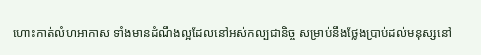ហោះកាត់លំហអាកាស ទាំងមានដំណឹងល្អដែលនៅអស់កល្បជានិច្ច សម្រាប់នឹងថ្លែងប្រាប់ដល់មនុស្សនៅ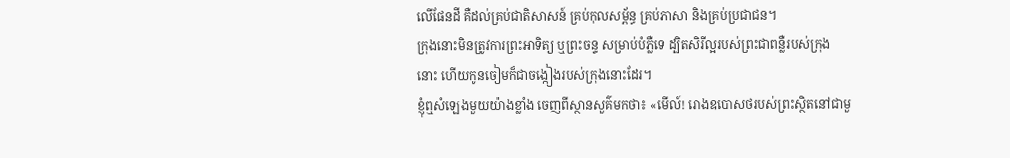លើផែនដី គឺដល់គ្រប់ជាតិសាសន៍ គ្រប់កុលសម្ព័ន្ធ គ្រប់ភាសា និងគ្រប់ប្រជាជន។
ក្រុងនោះមិនត្រូវការព្រះអាទិត្យ ឬព្រះចន្ទ សម្រាប់បំភ្លឺទេ ដ្បិតសិរីល្អរបស់ព្រះជាពន្លឺរបស់ក្រុងនោះ ហើយកូនចៀមក៏ជាចង្កៀងរបស់ក្រុងនោះដែរ។
ខ្ញុំឮសំឡេងមួយយ៉ាងខ្លាំង ចេញពីស្ថានសួគ៌មកថា៖ «មើល៍! រោងឧបោសថរបស់ព្រះស្ថិតនៅជាមួ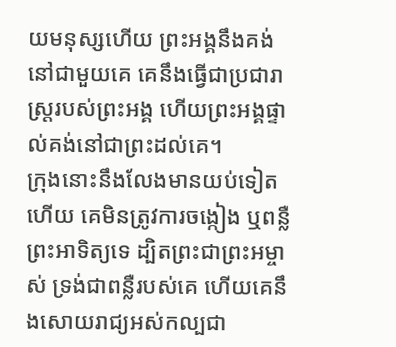យមនុស្សហើយ ព្រះអង្គនឹងគង់នៅជាមួយគេ គេនឹងធ្វើជាប្រជារាស្ត្ររបស់ព្រះអង្គ ហើយព្រះអង្គផ្ទាល់គង់នៅជាព្រះដល់គេ។
ក្រុងនោះនឹងលែងមានយប់ទៀតហើយ គេមិនត្រូវការចង្កៀង ឬពន្លឺព្រះអាទិត្យទេ ដ្បិតព្រះជាព្រះអម្ចាស់ ទ្រង់ជាពន្លឺរបស់គេ ហើយគេនឹងសោយរាជ្យអស់កល្បជា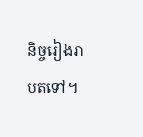និច្ចរៀងរាបតទៅ។